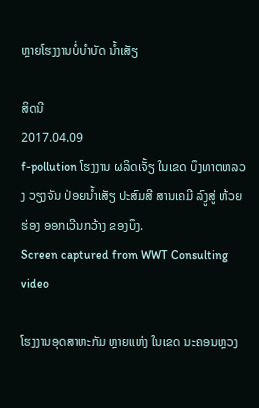ຫຼາຍໂຮງງານບໍ່ບໍາບັດ ນໍ້າເສັຽ

ສິດນີ
2017.04.09
f-pollution ໂຮງງານ ຜລິດເຈັ້ຽ ໃນເຂດ ບຶງທາຕຫລວງ ວຽງຈັນ ປ່ອຍນໍ້າເສັຽ ປະສົມສີ ສານເຄມີ ລົງູສູ່ ຫ້ວຍຮ່ອງ ອອກເວີນກວ້າງ ຂອງບຶງ.
Screen captured from WWT Consulting video

ໂຮງງານອຸດສາຫະກັມ ຫຼາຍແຫ່ງ ໃນເຂດ ນະຄອນຫຼວງ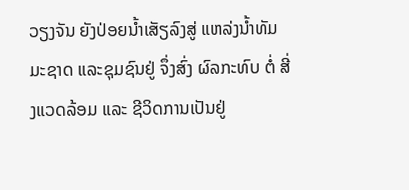ວຽງຈັນ ຍັງປ່ອຍນ້ຳເສັຽລົງສູ່ ແຫລ່ງນ້ຳທັມມະຊາດ ແລະຊຸມຊົນຢູ່ ຈຶ່ງສົ່ງ ຜົລກະທົບ ຕໍ່ ສີ່ງແວດລ້ອມ ແລະ ຊີວິດການເປັນຢູ່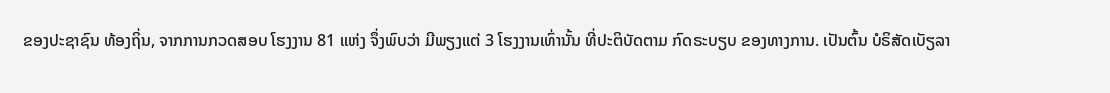ຂອງປະຊາຊົນ ທ້ອງຖິ່ນ, ຈາກການກວດສອບ ໂຮງງານ 81 ແຫ່ງ ຈຶ່ງພົບວ່າ ມີພຽງແຕ່ 3 ໂຮງງານເທົ່ານັ້ນ ທີ່ປະຕິບັດຕາມ ກົດຣະບຽບ ຂອງທາງການ. ເປັນຕົ້ນ ບໍຣິສັດເບັຽລາ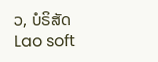ວ, ບໍຣິສັດ Lao soft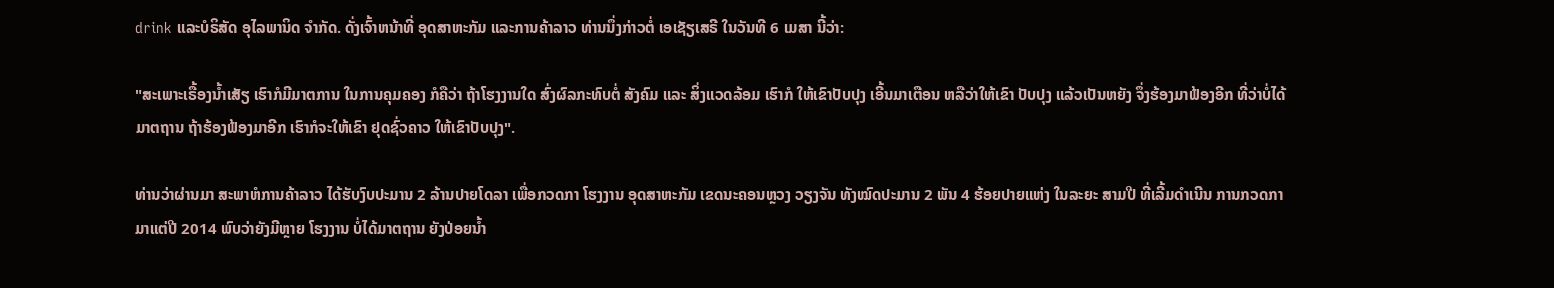drink ແລະບໍຣິສັດ ອຸໄລພານິດ ຈຳກັດ. ດັ່ງເຈົ້າຫນ້າທີ່ ອຸດສາຫະກັມ ແລະການຄ້າລາວ ທ່ານນຶ່ງກ່າວຕໍ່ ເອເຊັຽເສຣີ ໃນວັນທີ 6 ເມສາ ນີ້ວ່າ:

"ສະເພາະເຣື້ອງນ້ຳເສັຽ ເຮົາກໍມີມາຕການ ໃນການຄຸມຄອງ ກໍຄືວ່າ ຖ້າໂຮງງານໃດ ສົ່ງຜົລກະທົບຕໍ່ ສັງຄົມ ແລະ ສິ່ງແວດລ້ອມ ເຮົາກໍ ໃຫ້ເຂົາປັບປຸງ ເອີ້ນມາເຕືອນ ຫລືວ່າໃຫ້ເຂົາ ປັບປຸງ ແລ້ວເປັນຫຍັງ ຈຶ່ງຮ້ອງມາຟ້ອງອີກ ທີ່ວ່າບໍ່ໄດ້ ມາຕຖານ ຖ້າຮ້ອງຟ້ອງມາອີກ ເຮົາກໍຈະໃຫ້ເຂົາ ຢຸດຊົ່ວຄາວ ໃຫ້ເຂົາປັບປຸງ".

ທ່ານວ່າຜ່ານມາ ສະພາຫໍການຄ້າລາວ ໄດ້ຮັບງົບປະມານ 2 ລ້ານປາຍໂດລາ ເພື່ອກວດກາ ໂຮງງານ ອຸດສາຫະກັມ ເຂດນະຄອນຫຼວງ ວຽງຈັນ ທັງໝົດປະມານ 2 ພັນ 4 ຮ້ອຍປາຍແຫ່ງ ໃນລະຍະ ສາມປີ ທີ່ເລີ້ມດຳເນີນ ການກວດກາ ມາແຕ່ປີ 2014 ພົບວ່າຍັງມີຫຼາຍ ໂຮງງານ ບໍ່ໄດ້ມາຕຖານ ຍັງປ່ອຍນ້ຳ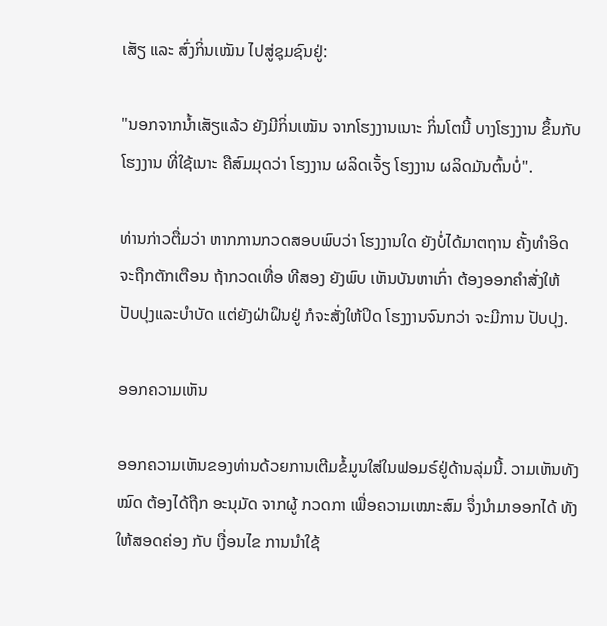ເສັຽ ແລະ ສົ່ງກິ່ນເໝັນ ໄປສູ່ຊຸມຊົນຢູ່:

"ນອກຈາກນ້ຳເສັຽແລ້ວ ຍັງມີກິ່ນເໝັນ ຈາກໂຮງງານເນາະ ກິ່ນໂຕນີ້ ບາງໂຮງງານ ຂຶ້ນກັບໂຮງງານ ທີ່ໃຊ້ເນາະ ຄືສົມມຸດວ່າ ໂຮງງານ ຜລິດເຈັ້ຽ ໂຮງງານ ຜລິດມັນຕົ້ນບໍ່".

ທ່ານກ່າວຕື່ມວ່າ ຫາກການກວດສອບພົບວ່າ ໂຮງງານໃດ ຍັງບໍ່ໄດ້ມາຕຖານ ຄັ້ງທຳອິດ ຈະຖືກຕັກເຕືອນ ຖ້າກວດເທື່ອ ທີສອງ ຍັງພົບ ເຫັນບັນຫາເກົ່າ ຕ້ອງອອກຄຳສັ່ງໃຫ້ ປັບປຸງແລະບຳບັດ ແຕ່ຍັງຝ່າຝຶນຢູ່ ກໍຈະສັ່ງໃຫ້ປິດ ໂຮງງານຈົນກວ່າ ຈະມີການ ປັບປຸງ.

ອອກຄວາມເຫັນ

ອອກຄວາມເຫັນຂອງທ່ານດ້ວຍການເຕີມຂໍ້ມູນໃສ່ໃນຟອມຣ໌ຢູ່ດ້ານລຸ່ມນີ້. ວາມເຫັນທັງໝົດ ຕ້ອງໄດ້ຖືກ ອະນຸມັດ ຈາກຜູ້ ກວດກາ ເພື່ອຄວາມເໝາະສົມ ຈຶ່ງນໍາມາອອກໄດ້ ທັງໃຫ້ສອດຄ່ອງ ກັບ ເງື່ອນໄຂ ການນຳໃຊ້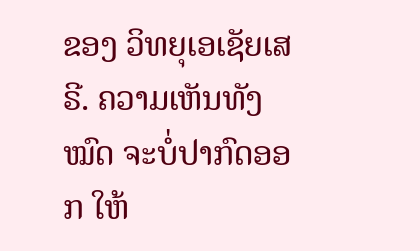ຂອງ ວິທຍຸເອເຊັຍເສຣີ. ຄວາມເຫັນທັງໝົດ ຈະບໍ່ປາກົດອອກ ໃຫ້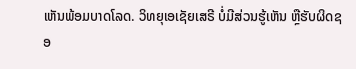ເຫັນພ້ອມບາດໂລດ. ວິທຍຸເອເຊັຍເສຣີ ບໍ່ມີສ່ວນຮູ້ເຫັນ ຫຼືຮັບຜິດຊອ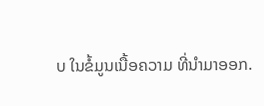ບ ໃນຂໍ້ມູນເນື້ອຄວາມ ທີ່ນໍາມາອອກ.